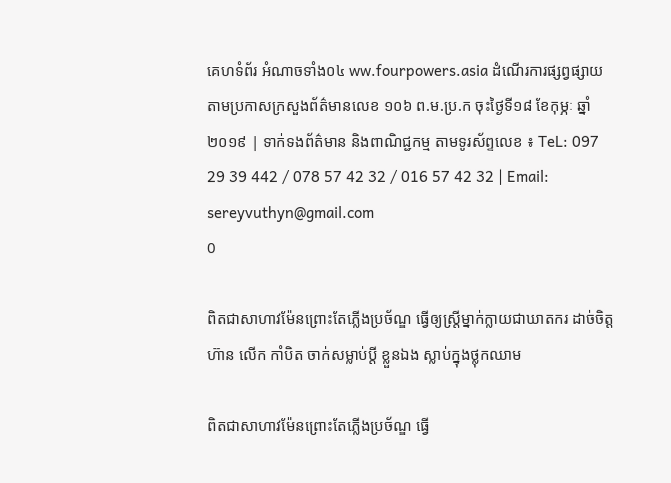គេហទំព័រ អំណាចទាំង០៤ ww.fourpowers.asia ដំណើរការផ្សព្វផ្សាយតាមប្រកាសក្រសួងព័ត៌មានលេខ ១០៦ ព.ម.ប្រ.ក ចុះថ្ងៃទី១៨ ខែកុម្ភៈ ឆ្នាំ២០១៩ | ទាក់ទងព័ត៌មាន និងពាណិជ្ជកម្ម តាមទូរស័ព្ទលេខ ៖ TeL: 097 29 39 442 / 078 57 42 32 / 016 57 42 32 | Email: sereyvuthyn@gmail.com
0

ពិតជាសាហាវម៉ែនព្រោះតែភ្លើងប្រច័ណ្ឌ ធ្វើឲ្យស្ត្រីម្នាក់ក្លាយជាឃាតករ ដាច់ចិត្តហ៊ាន លើក កាំបិត ចាក់សម្លាប់ប្ដី ខ្លួនឯង ស្លាប់ក្នុងថ្លុកឈាម

ពិតជាសាហាវម៉ែនព្រោះតែភ្លើងប្រច័ណ្ឌ ធ្វើ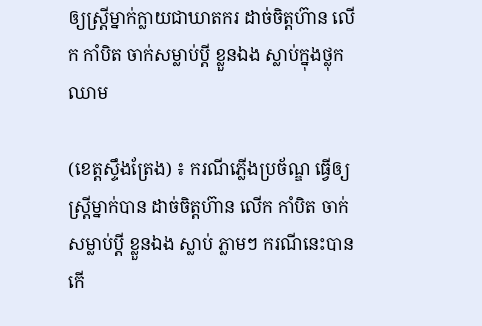ឲ្យស្ត្រីម្នាក់ក្លាយជាឃាតករ ដាច់ចិត្តហ៊ាន លើក កាំបិត ចាក់សម្លាប់ប្ដី ខ្លួនឯង ស្លាប់ក្នុងថ្លុកឈាម

(ខេត្តស្ទឹងត្រែង) ៖ ករណីភ្លើងប្រច័ណ្ឌ ធ្វើឲ្យស្ត្រីម្នាក់បាន ដាច់ចិត្តហ៊ាន លើក កាំបិត ចាក់សម្លាប់ប្ដី ខ្លួនឯង ស្លាប់ ភ្លាមៗ ករណីនេះបានកើ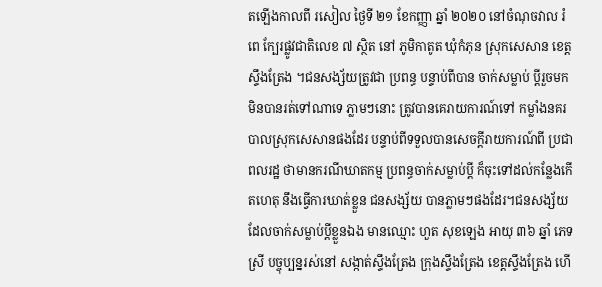តឡើងកាលពី រសៀល ថ្ងៃទី ២១ ខែកញ្ញា ឆ្នាំ ២០២០ នៅចំណុចវាល រំពេ ក្បែរផ្លូវជាតិលេខ ៧ ស្ថិត នៅ ភូមិកាតូត ឃុំកំភុន ស្រុកសេសាន ខេត្តស្ទឹងត្រែង ។ជនសង្ស័យត្រូវជា ប្រពន្ធ បន្ទាប់ពីបាន ចាក់សម្លាប់ ប្ដីរួចមក មិនបានរត់ទៅណាទេ ភ្លាមៗនោះ ត្រូវបានគេរាយការណ៍ទៅ កម្លាំងនគរបាលស្រុកសេសានផងដែរ បន្ទាប់ពីទទួលបានសេចក្ដីរាយការណ៍ពី ប្រជាពលរដ្ឋ ថាមានករណីឃាតកម្ម ប្រពន្ធចាក់សម្លាប់ប្ដី ក៏ចុះទៅដល់កន្លែងកើតហេតុ នឹងធ្វើការឃាត់ខ្លួន ជនសង្ស័យ បានភ្លាមៗផងដែរ។ជនសង្ស័យដែលចាក់សម្លាប់ប្ដីខ្លួនឯង មានឈ្មោះ ហួត សុខឡេង អាយុ ៣៦ ឆ្នាំ ភេទស្រី បច្ចុប្បន្នរស់នៅ សង្កាត់ស្ទឹងត្រែង ក្រុងស្ទឹងត្រែង ខេត្តស្ទឹងត្រែង ហើ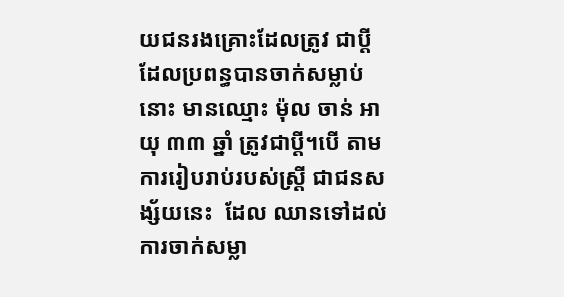យជនរងគ្រោះដែលត្រូវ ជាប្ដី ដែលប្រពន្ធបានចាក់សម្លាប់នោះ មានឈ្មោះ ម៉ុល ចាន់ អាយុ ៣៣ ឆ្នាំ ត្រូវជាប្ដី។បើ តាម ការរៀបរាប់របស់ស្ត្រី ជាជនសង្ស័យនេះ  ដែល ឈានទៅដល់ ការចាក់សម្លា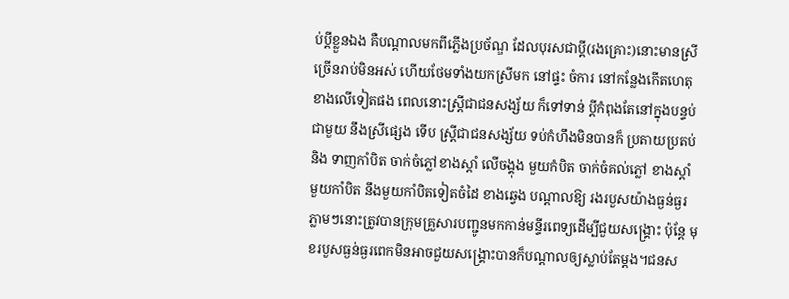ប់ប្តីខ្លួនឯង គឺបណ្ដាលមកពីភ្លើងប្រច័ណ្ឌ ដែលបុរសជាប្ដី(រងគ្រោះ)នោះមានស្រី ច្រើនរាប់មិនអស់ ហើយថែមទាំងយកស្រីមក នៅផ្ទះ ចំការ នៅកន្លែងកើតហេតុខាងលើទៀតផង ពេលនោះស្ត្រីជាជនសង្ស័យ ក៏ទៅទាន់ ប្ដីកំពុងតែនៅក្នុងបន្ទប់ជាមួយ នឹងស្រីផ្សេង ទើប ស្ត្រីជាជនសង្ស័យ ទប់កំហឹងមិនបានក៏ ប្រតាយប្រតប់ និង ទាញកាំបិត ចាក់ចំភ្លៅខាងស្ដាំ លើចង្គុង មួយកំបិត ចាក់ចំគល់ភ្លៅ ខាងស្ដាំ មួយកាំបិត នឹងមួយកាំបិតទៀតចំដៃ ខាងឆ្វេង បណ្ដាលឱ្យ រងរបួសយ៉ាងធ្ងន់ធ្ងរ ភ្លាមៗនោះត្រូវបានក្រុមគ្រួសារបញ្ជូនមកកាន់មន្ទីរពេទ្យដើម្បីជួយសង្គ្រោះ ប៉ុន្តែ មុខរបួសធ្ងន់ធ្ងរពេកមិនអាចជួយសង្គ្រោះបានក៏បណ្ដាលឲ្យស្លាប់តែម្ដង។ជនស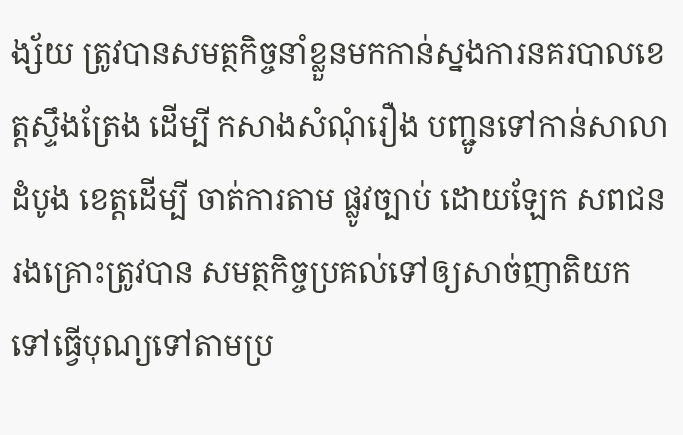ង្ស័យ ត្រូវបានសមត្ថកិច្ចនាំខ្លួនមកកាន់ស្នងការនគរបាលខេត្តស្ទឹងត្រែង ដើម្បី កសាងសំណុំរឿង បញ្ជូនទៅកាន់សាលាដំបូង ខេត្តដើម្បី ចាត់ការតាម ផ្លូវច្បាប់ ដោយឡែក សពជនរងគ្រោះត្រូវបាន សមត្ថកិច្ចប្រគល់ទៅឲ្យសាច់ញាតិយកទៅធ្វើបុណ្យទៅតាមប្រ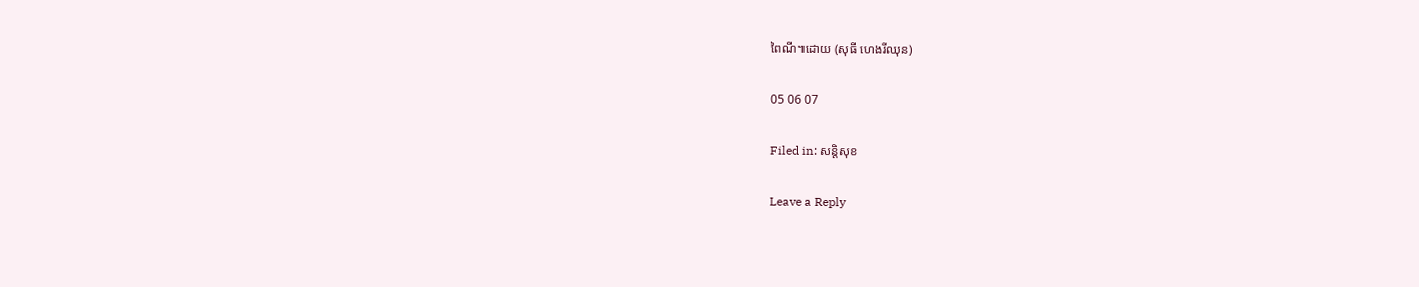ពៃណី៕ដោយ (សុធី ហេងរីឈុន)

05 06 07

Filed in: សន្តិសុខ

Leave a Reply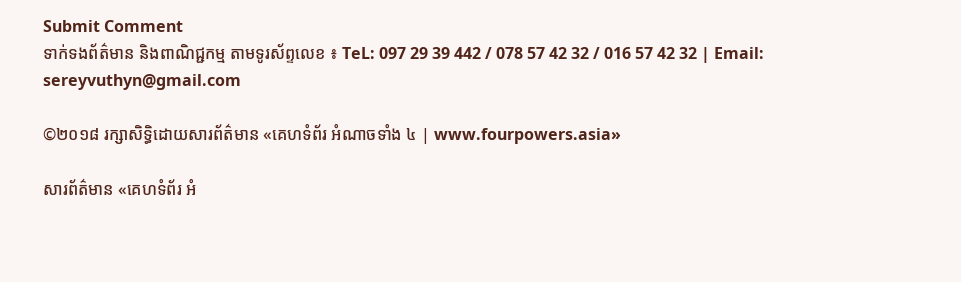Submit Comment
ទាក់ទងព័ត៌មាន និងពាណិជ្ជកម្ម តាមទូរស័ព្ទលេខ ៖ TeL: 097 29 39 442 / 078 57 42 32 / 016 57 42 32 | Email: sereyvuthyn@gmail.com

©២០១៨ រក្សាសិទ្ធិដោយសារព័ត៌មាន «គេហទំព័រ អំណាចទាំង ៤ | www.fourpowers.asia»

សារព័ត៌មាន «គេហទំព័រ អំ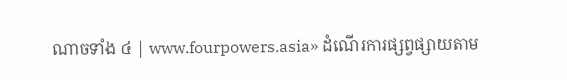ណាចទាំង ៤ | www.fourpowers.asia» ដំណើរការផ្សព្វផ្សាយតាម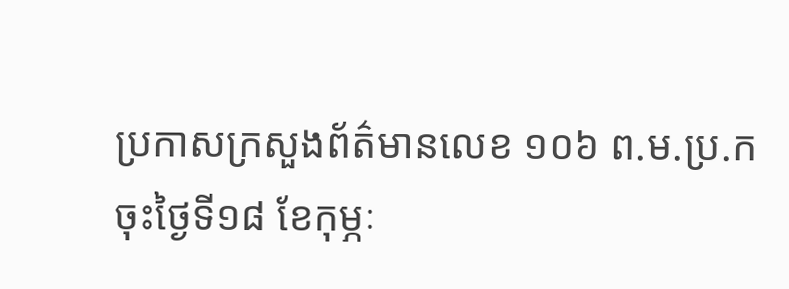ប្រកាសក្រសួងព័ត៌មានលេខ ១០៦ ព.ម.ប្រ.ក ចុះថ្ងៃទី១៨ ខែកុម្ភៈ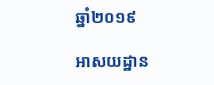ឆ្នាំ២០១៩

អាសយដ្ឋាន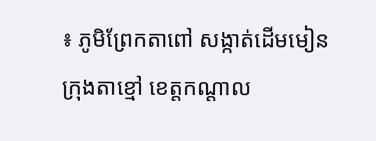៖ ភូមិព្រែកតាពៅ សង្កាត់ដើមមៀន ក្រុងតាខ្មៅ ខេត្តកណ្ដាល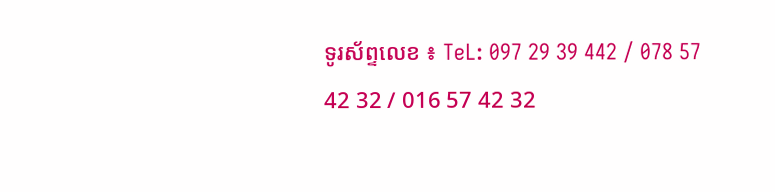ទូរស័ព្ទលេខ ៖ TeL: 097 29 39 442 / 078 57 42 32 / 016 57 42 32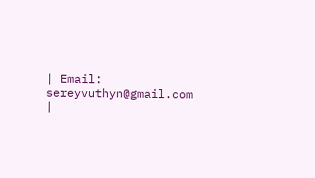| Email: sereyvuthyn@gmail.com |